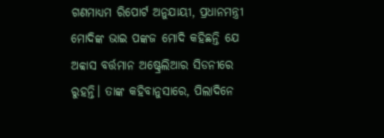ଗଣମାଧ୍ୟମ ରିପୋର୍ଟ ଅନୁଯାୟୀ, ପ୍ରଧାନମନ୍ତ୍ରୀ ମୋଦିଙ୍କ ଭାଇ ପଙ୍କଜ ମୋଦି କହିଛନ୍ତି ଯେ ଅବ୍ବାସ ବର୍ତ୍ତମାନ ଅଷ୍ଟ୍ରେଲିଆର ସିଡନୀରେ ରୁହନ୍ତି। ତାଙ୍କ କହିବାନୁସାରେ, ପିଲାଦିନେ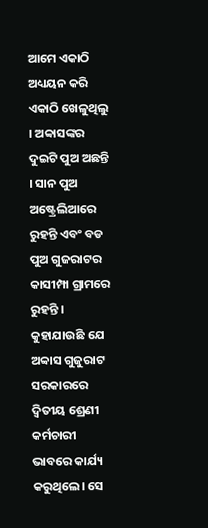ଆମେ ଏକାଠି ଅଧ୍ୟୟନ କରି ଏକାଠି ଖେଳୁଥିଲୁ । ଅବ୍ବାସଙ୍କର ଦୁଇଟି ପୁଅ ଅଛନ୍ତି । ସାନ ପୁଅ ଅଷ୍ଟ୍ରେଲିଆରେ ରୁହନ୍ତି ଏବଂ ବଡ ପୁଅ ଗୁଜରାଟର କାସୀମ୍ପା ଗ୍ରାମରେ ରୁହନ୍ତି । କୁହାଯାଉଛି ଯେ ଅବ୍ବାସ ଗୁଜୁରାଟ ସରକାରରେ ଦ୍ୱିତୀୟ ଶ୍ରେଣୀ କର୍ମଚାରୀ ଭାବରେ କାର୍ଯ୍ୟ କରୁଥିଲେ। ସେ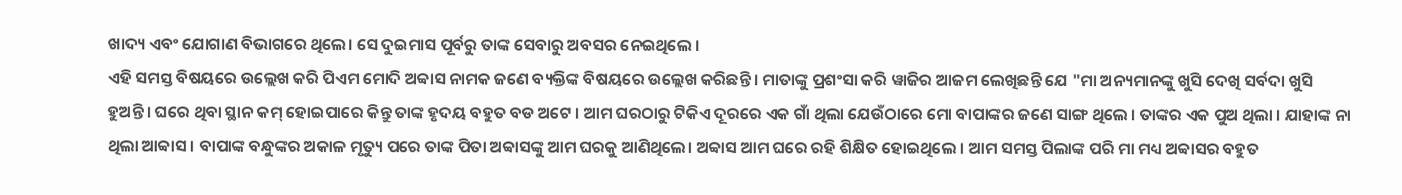ଖାଦ୍ୟ ଏବଂ ଯୋଗାଣ ବିଭାଗରେ ଥିଲେ। ସେ ଦୁଇମାସ ପୂର୍ବରୁ ତାଙ୍କ ସେବାରୁ ଅବସର ନେଇଥିଲେ ।
ଏହି ସମସ୍ତ ବିଷୟରେ ଉଲ୍ଲେଖ କରି ପିଏମ ମୋଦି ଅବ୍ବାସ ନାମକ ଜଣେ ବ୍ୟକ୍ତିଙ୍କ ବିଷୟରେ ଉଲ୍ଲେଖ କରିଛନ୍ତି । ମାତାଙ୍କୁ ପ୍ରଶଂସା କରି ୱାଜିର ଆଜମ ଲେଖିଛନ୍ତି ଯେ "ମା ଅନ୍ୟମାନଙ୍କୁ ଖୁସି ଦେଖି ସର୍ବଦା ଖୁସି ହୁଅନ୍ତି । ଘରେ ଥିବା ସ୍ଥାନ କମ୍ ହୋଇପାରେ କିନ୍ତୁ ତାଙ୍କ ହୃଦୟ ବହୁତ ବଡ ଅଟେ । ଆମ ଘରଠାରୁ ଟିକିଏ ଦୂରରେ ଏକ ଗାଁ ଥିଲା ଯେଉଁଠାରେ ମୋ ବାପାଙ୍କର ଜଣେ ସାଙ୍ଗ ଥିଲେ । ତାଙ୍କର ଏକ ପୁଅ ଥିଲା । ଯାହାଙ୍କ ନା ଥିଲା ଆବ୍ବାସ । ବାପାଙ୍କ ବନ୍ଧୁଙ୍କର ଅକାଳ ମୃତ୍ୟୁ ପରେ ତାଙ୍କ ପିତା ଅବ୍ବାସଙ୍କୁ ଆମ ଘରକୁ ଆଣିଥିଲେ। ଅବ୍ବାସ ଆମ ଘରେ ରହି ଶିକ୍ଷିତ ହୋଇଥିଲେ । ଆମ ସମସ୍ତ ପିଲାଙ୍କ ପରି ମା ମଧ୍ୟ ଅବ୍ବାସର ବହୁତ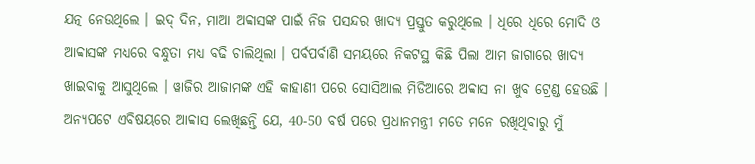ଯତ୍ନ ନେଉଥିଲେ । ଇଦ୍ ଦିନ, ମାଆ ଅବ୍ବାସଙ୍କ ପାଇଁ ନିଜ ପସନ୍ଦର ଖାଦ୍ୟ ପ୍ରସ୍ତୁତ କରୁଥିଲେ । ଧିରେ ଧିରେ ମୋଦି ଓ ଆବ୍ବାସଙ୍କ ମଧ୍ୟରେ ବନ୍ଧୁତା ମଧ୍ୟ ବଢି ଚାଲିଥିଲା । ପର୍ବପର୍ବାଣି ସମୟରେ ନିକଟସ୍ଥ କିଛି ପିଲା ଆମ ଜାଗାରେ ଖାଦ୍ୟ ଖାଇବାକୁ ଆସୁଥିଲେ । ୱାଜିର ଆଜାମଙ୍କ ଏହି କାହାଣୀ ପରେ ସୋସିଆଲ ମିଡିଆରେ ଅବ୍ବାସ ନା ଖୁବ ଟ୍ରେଣ୍ଡ ହେଉଛି ।
ଅନ୍ୟପଟେ ଏବିଷୟରେ ଆବ୍ବାସ ଲେଖିଛନ୍ତି ଯେ, 40-50 ବର୍ଷ ପରେ ପ୍ରଧାନମନ୍ତ୍ରୀ ମତେ ମନେ ରଖିଥିବାରୁ ମୁଁ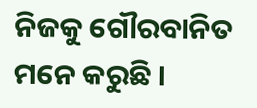ନିଜକୁ ଗୌରବାନିତ ମନେ କରୁଛି ।